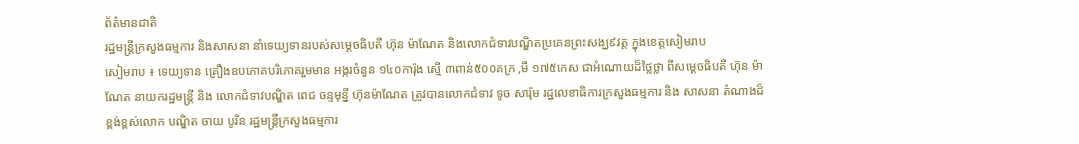ព័ត៌មានជាតិ
រដ្ឋមន្ត្រីក្រសួងធម្មការ និងសាសនា នាំទេយ្យទានរបស់សម្តេចធិបតី ហ៊ុន ម៉ាណែត និងលោកជំទាវបណ្ឌិតប្រគេនព្រះសង្ឃ៩វត្ត ក្នុងខេត្តសៀមរាប
សៀមរាប ៖ ទេយ្យទាន គ្រឿងឧបភោគបរិភោគរួមមាន អង្ករចំនួន ១៤០ការ៉ុង ស្មើ ៣ពាន់៥០០គក្រ ,មី ១៧៥កេស ជាអំណោយដ៏ថ្លៃថ្លា ពីសម្តេចធិបតី ហ៊ុន ម៉ាណែត នាយករដ្ឋមន្ត្រី និង លោកជំទាវបណ្ឌិត ពេជ ចន្ទមុន្នី ហ៊ុនម៉ាណែត ត្រូវបានលោកជំទាវ ទូច សារ៉ុម រដ្ឋលេខាធិការក្រសួងធម្មការ និង សាសនា តំណាងដ៏ខ្ពង់ខ្ពស់លោក បណ្ឌិត ចាយ បូរិន រដ្ឋមន្ត្រីក្រសួងធម្មការ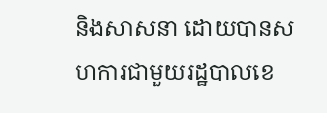និងសាសនា ដោយបានសហការជាមួយរដ្ឋបាលខេ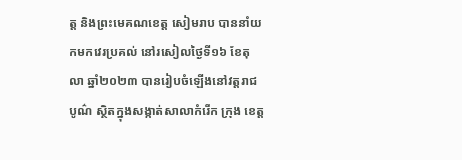ត្ត និងព្រះមេគណខេត្ត សៀមរាប បាននាំយកមកវេរប្រគល់ នៅរសៀលថ្ងៃទី១៦ ខែតុលា ឆ្នាំ២០២៣ បានរៀបចំឡើងនៅវត្តរាជបូណ៌ ស្ថិតក្នុងសង្កាត់សាលាកំរើក ក្រុង ខេត្ត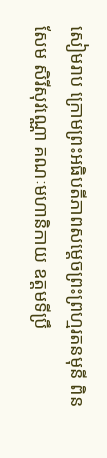សៀមរាប ក្រោមព្រះអធិបតីភាពសម្ដេចព្រះព្រហ្មរតនមុនី ពិន សែម សិរីសុវណ្ណោ គណៈមហានិកាយ ឧត្តមទីប្រឹ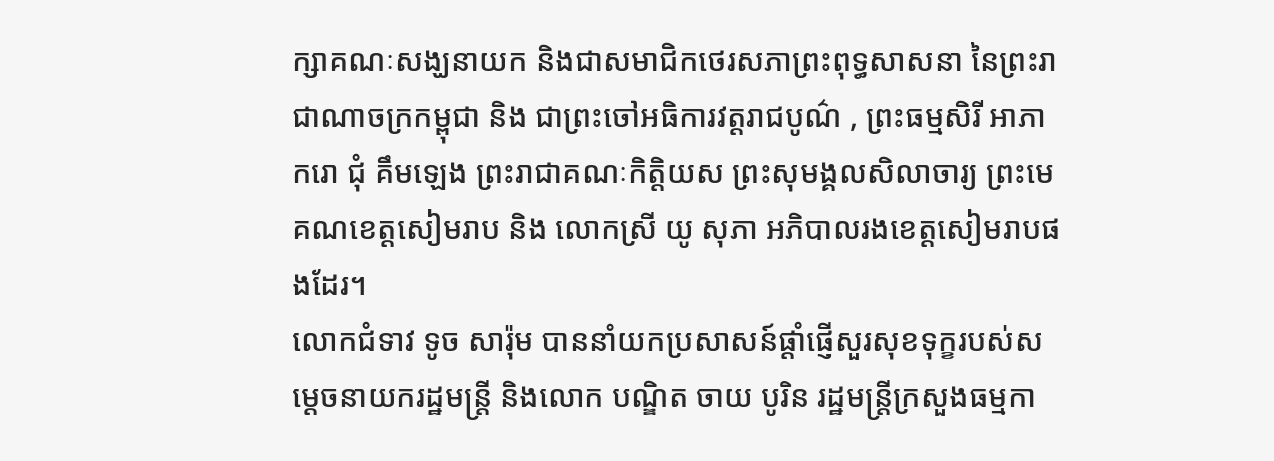ក្សាគណៈសង្ឃនាយក និងជាសមាជិកថេរសភាព្រះពុទ្ធសាសនា នៃព្រះរាជាណាចក្រកម្ពុជា និង ជាព្រះចៅអធិការវត្តរាជបូណ៌ , ព្រះធម្មសិរី អាភាករោ ជុំ គឹមឡេង ព្រះរាជាគណៈកិត្តិយស ព្រះសុមង្គលសិលាចារ្យ ព្រះមេគណខេត្តសៀមរាប និង លោកស្រី យូ សុភា អភិបាលរងខេត្តសៀមរាបផងដែរ។
លោកជំទាវ ទូច សារ៉ុម បាននាំយកប្រសាសន៍ផ្តាំផ្ញើសួរសុខទុក្ខរបស់សម្តេចនាយករដ្ឋមន្ត្រី និងលោក បណ្ឌិត ចាយ បូរិន រដ្ឋមន្ត្រីក្រសួងធម្មកា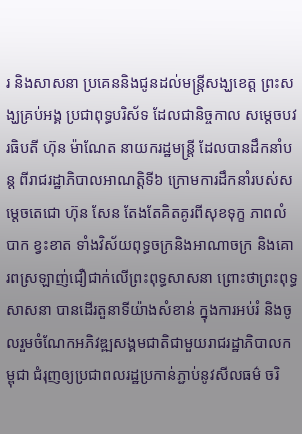រ និងសាសនា ប្រគេននិងជូនដល់មន្ត្រីសង្ឃខេត្ត ព្រះសង្ឃគ្រប់អង្គ ប្រជាពុទ្ធបរិស័ទ ដែលជានិច្ចកាល សម្តេចបវរធិបតី ហ៊ុន ម៉ាណែត នាយករដ្ឋមន្ត្រី ដែលបានដឹកនាំបន្ត ពីរាជរដ្ឋាភិបាលអាណត្តិទី៦ ក្រោមការដឹកនាំរបស់សម្តេចតេជោ ហ៊ុន សែន តែងតែគិតគូរពីសុខទុក្ខ ភាពលំបាក ខ្វះខាត ទាំងវិស័យពុទ្ធចក្រនិងអាណាចក្រ និងគោរពស្រឡាញ់ជឿជាក់លើព្រះពុទ្ធសាសនា ព្រោះថាព្រះពុទ្ធសាសនា បានដើរតួនាទីយ៉ាងសំខាន់ ក្នុងការអប់រំ និងចូលរួមចំណែកអភិវឌ្ឍសង្គមជាតិជាមួយរាជរដ្ឋាភិបាលកម្ពុជា ជំរុញឲ្យប្រជាពលរដ្ឋប្រកាន់ភ្ជាប់នូវសីលធម៌ ចរិ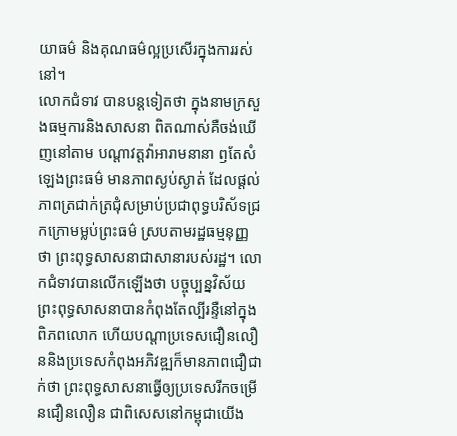យាធម៌ និងគុណធម៌ល្អប្រសើរក្នុងការរស់នៅ។
លោកជំទាវ បានបន្តទៀតថា ក្នុងនាមក្រសួងធម្មការនិងសាសនា ពិតណាស់គឺចង់ឃើញនៅតាម បណ្តាវត្តវ៉ាអារាមនានា ឭតែសំឡេងព្រះធម៌ មានភាពស្ងប់ស្ងាត់ ដែលផ្តល់ភាពត្រជាក់ត្រជុំសម្រាប់ប្រជាពុទ្ធបរិស័ទជ្រកក្រោមម្លប់ព្រះធម៌ ស្របតាមរដ្ឋធម្មនុញ្ញ ថា ព្រះពុទ្ធសាសនាជាសានារបស់រដ្ឋ។ លោកជំទាវបានលើកឡើងថា បច្ចុប្បន្នវិស័យព្រះពុទ្ធសាសនាបានកំពុងតែល្បីរន្ទឺនៅក្នុងពិភពលោក ហើយបណ្តាប្រទេសជឿនលឿននិងប្រទេសកំពុងអភិវឌ្ឍក៏មានភាពជឿជាក់ថា ព្រះពុទ្ធសាសនាធ្វើឲ្យប្រទេសរីកចម្រើនជឿនលឿន ជាពិសេសនៅកម្ពុជាយើង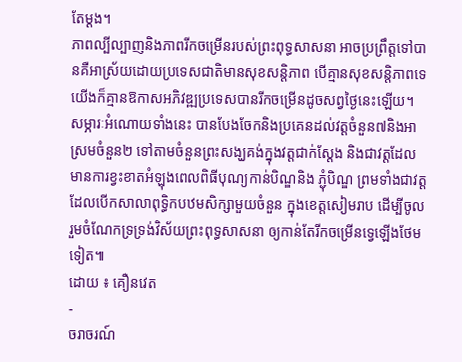តែម្តង។
ភាពល្បីល្បាញនិងភាពរីកចម្រើនរបស់ព្រះពុទ្ធសាសនា អាចប្រព្រឹត្តទៅបានគឺអាស្រ័យដោយប្រទេសជាតិមានសុខសន្តិភាព បើគ្មានសុខសន្តិភាពទេយើងក៏គ្មានឱកាសអភិវឌ្ឍប្រទេសបានរីកចម្រើនដូចសព្វថ្ងៃនេះឡើយ។
សម្ភារៈអំណោយទាំងនេះ បានបែងចែកនិងប្រគេនដល់វត្តចំនួន៧និងអាស្រមចំនួន២ ទៅតាមចំនួនព្រះសង្ឃគង់ក្នុងវត្តជាក់ស្តែង និងជាវត្តដែលមានការខ្វះខាតអំឡុងពេលពិធីបុណ្យកាន់បិណ្ឌនិង ភ្ជុំបិណ្ឌ ព្រមទាំងជាវត្តដែលបើកសាលាពុទ្ធិកបឋមសិក្សាមួយចំនួន ក្នុងខេត្តសៀមរាប ដើម្បីចូលរួមចំណែកទ្រទ្រង់វិស័យព្រះពុទ្ធសាសនា ឲ្យកាន់តែរីកចម្រើនទ្វេឡើងថែមទៀត៕
ដោយ ៖ គឿនវេត
-
ចរាចរណ៍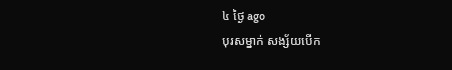៤ ថ្ងៃ ago
បុរសម្នាក់ សង្ស័យបើក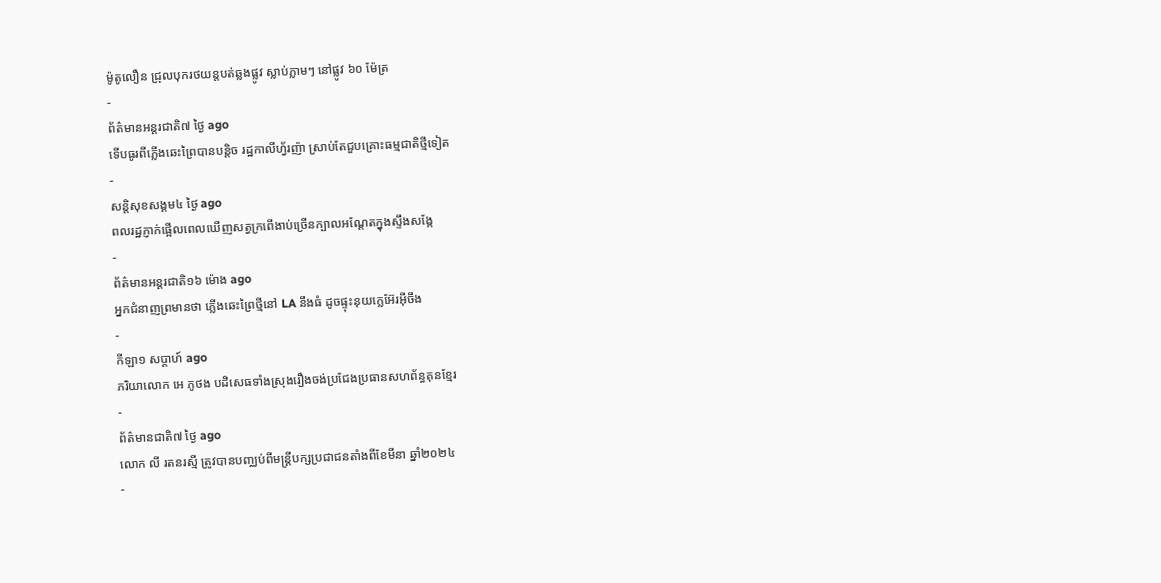ម៉ូតូលឿន ជ្រុលបុករថយន្តបត់ឆ្លងផ្លូវ ស្លាប់ភ្លាមៗ នៅផ្លូវ ៦០ ម៉ែត្រ
-
ព័ត៌មានអន្ដរជាតិ៧ ថ្ងៃ ago
ទើបធូរពីភ្លើងឆេះព្រៃបានបន្តិច រដ្ឋកាលីហ្វ័រញ៉ា ស្រាប់តែជួបគ្រោះធម្មជាតិថ្មីទៀត
-
សន្តិសុខសង្គម៤ ថ្ងៃ ago
ពលរដ្ឋភ្ញាក់ផ្អើលពេលឃើញសត្វក្រពើងាប់ច្រើនក្បាលអណ្ដែតក្នុងស្ទឹងសង្កែ
-
ព័ត៌មានអន្ដរជាតិ១៦ ម៉ោង ago
អ្នកជំនាញព្រមានថា ភ្លើងឆេះព្រៃថ្មីនៅ LA នឹងធំ ដូចផ្ទុះនុយក្លេអ៊ែរអ៊ីចឹង
-
កីឡា១ សប្តាហ៍ ago
ភរិយាលោក អេ ភូថង បដិសេធទាំងស្រុងរឿងចង់ប្រជែងប្រធានសហព័ន្ធគុនខ្មែរ
-
ព័ត៌មានជាតិ៧ ថ្ងៃ ago
លោក លី រតនរស្មី ត្រូវបានបញ្ឈប់ពីមន្ត្រីបក្សប្រជាជនតាំងពីខែមីនា ឆ្នាំ២០២៤
-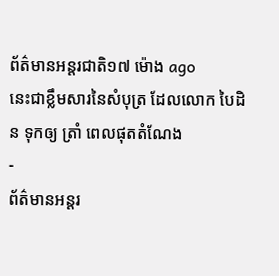ព័ត៌មានអន្ដរជាតិ១៧ ម៉ោង ago
នេះជាខ្លឹមសារនៃសំបុត្រ ដែលលោក បៃដិន ទុកឲ្យ ត្រាំ ពេលផុតតំណែង
-
ព័ត៌មានអន្ដរ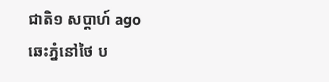ជាតិ១ សប្តាហ៍ ago
ឆេះភ្នំនៅថៃ ប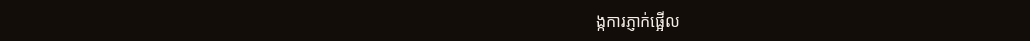ង្កការភ្ញាក់ផ្អើល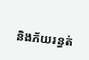និងភ័យរន្ធត់